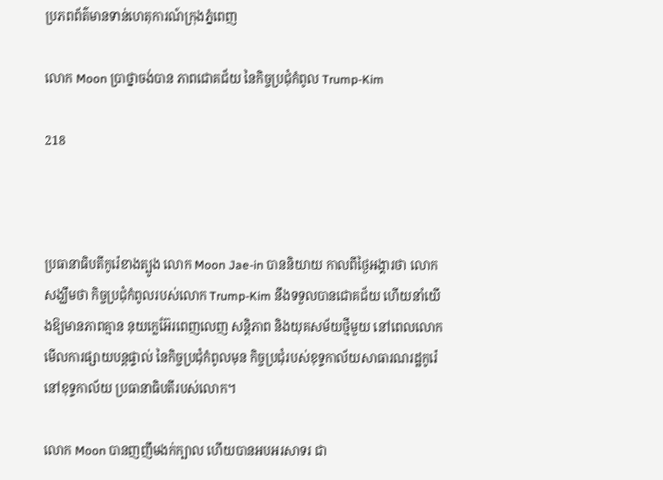ប្រភពព័ត៌មានទាន់ហេតុការណ៍ក្រុងភ្នំពេញ

លោក Moon ប្រាថ្នាចង់បាន ភាពជោគជ័យ នៃកិច្ចប្រជុំកំពូល Trump-Kim

218



ប្រធានាធិបតីកូរ៉េខាងត្បូង លោក Moon Jae-in បាននិយាយ កាលពីថ្ងៃអង្គារថា លោកសង្ឃឹមថា កិច្ចប្រជុំកំពូលរបស់លោក Trump-Kim នឹងទទួលបានជោគជ័យ ហើយនាំយើងឱ្យមានភាពគ្មាន នុយក្លេអ៊ែរពេញលេញ សន្តិភាព និងយុគសម័យថ្មីមួយ នៅពេលលោក មើលការផ្សាយបន្តផ្ទាល់ នៃកិច្ចប្រជុំកំពូលមុន កិច្ចប្រជុំរបស់ខុទ្ទកាល័យសាធារណរដ្ឋកូរ៉េ នៅខុទ្ទកាល័យ ប្រធានាធិបតីរបស់លោក។

លោក Moon បានញញឹមងក់ក្បាល ហើយបានអបអរសាទរ ជា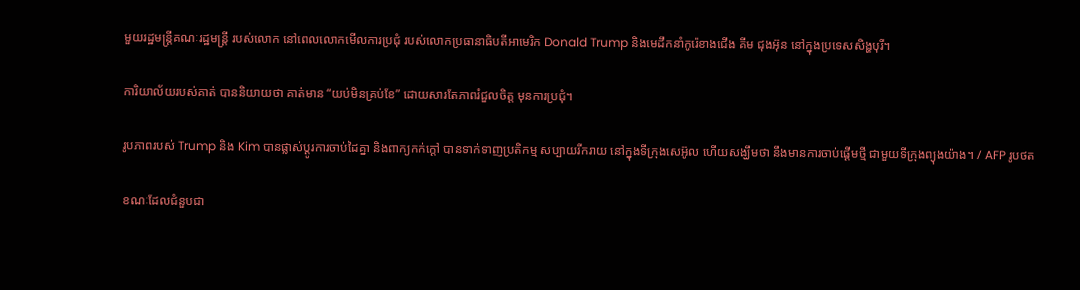មួយរដ្ឋមន្ត្រីគណៈរដ្ឋមន្ត្រី របស់លោក នៅពេលលោកមើលការប្រជុំ របស់លោកប្រធានាធិបតីអាមេរិក Donald Trump និងមេដឹកនាំកូរ៉េខាងជើង គីម ជុងអ៊ុន នៅក្នុងប្រទេសសិង្ហបុរី។

ការិយាល័យរបស់គាត់ បាននិយាយថា គាត់មាន “យប់មិនគ្រប់ខែ” ដោយសារតែភាពរំជួលចិត្ត មុនការប្រជុំ។

រូបភាពរបស់ Trump និង Kim បានផ្លាស់ប្តូរការចាប់ដៃគ្នា និងពាក្យកក់ក្តៅ បានទាក់ទាញប្រតិកម្ម សប្បាយរីករាយ នៅក្នុងទីក្រុងសេអ៊ូល ហើយសង្ឃឹមថា នឹងមានការចាប់ផ្តើមថ្មី ជាមួយទីក្រុងព្យុងយ៉ាង។ / AFP រូបថត

ខណៈដែលជំនួបជា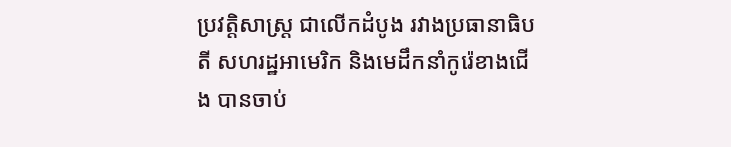ប្រវត្តិសាស្ត្រ ជាលើកដំបូង រវាងប្រធានាធិបតី សហរដ្ឋអាមេរិក និងមេដឹកនាំកូរ៉េខាងជើង បានចាប់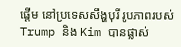ផ្តើម នៅប្រទេសសឹង្ហបុរី រូបភាពរបស់ Trump និង Kim បានផ្លាស់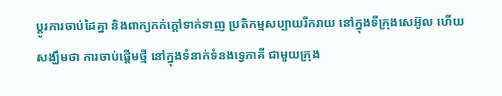ប្តូរការចាប់ដៃគ្នា និងពាក្យកក់ក្តៅទាក់ទាញ ប្រតិកម្មសប្បាយរីករាយ នៅក្នុងទីក្រុងសេអ៊ូល ហើយសង្ឃឹមថា ការចាប់ផ្តើមថ្មី នៅក្នុងទំនាក់ទំនងទ្វេភាគី ជាមួយក្រុង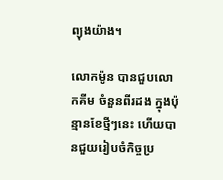ព្យុងយ៉ាង។

លោកម៉ូន បានជួបលោកគីម ចំនួនពីរដង ក្នុងប៉ុន្មានខែថ្មីៗនេះ ហើយបានជួយរៀបចំកិច្ចប្រ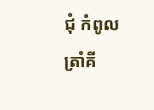ជុំ កំពូលត្រាំគី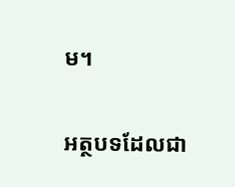ម។

អត្ថបទដែលជា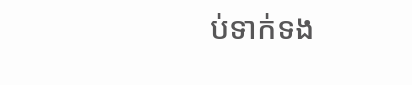ប់ទាក់ទង